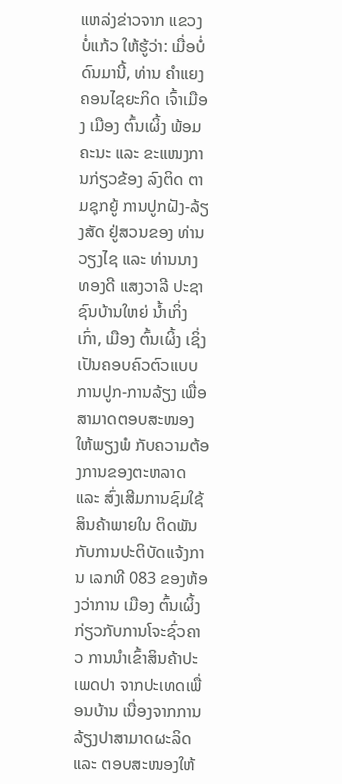ແຫລ່ງຂ່າວຈາກ ແຂວງ ບໍ່ແກ້ວ ໃຫ້ຮູ້ວ່າ: ເມື່ອບໍ່ດົນມານີ້, ທ່ານ ຄຳແຍງ ຄອນໄຊຍະກິດ ເຈົ້າເມືອງ ເມືອງ ຕົ້ນເຜິ້ງ ພ້ອມຄະນະ ແລະ ຂະແໜງການກ່ຽວຂ້ອງ ລົງຕິດ ຕາມຊຸກຍູ້ ການປູກຝັງ-ລ້ຽງສັດ ຢູ່ສວນຂອງ ທ່ານ ວຽງໄຊ ແລະ ທ່ານນາງ ທອງດີ ແສງວາລີ ປະຊາຊົນບ້ານໃຫຍ່ ນໍ້າເກິ່ງເກົ່າ, ເມືອງ ຕົ້ນເຜິ້ງ ເຊິ່ງເປັນຄອບຄົວຕົວແບບການປູກ-ການລ້ຽງ ເພື່ອສາມາດຕອບສະໜອງໃຫ້ພຽງພໍ ກັບຄວາມຕ້ອງການຂອງຕະຫລາດ ແລະ ສົ່ງເສີມການຊົມໃຊ້ສິນຄ້າພາຍໃນ ຕິດພັນກັບການປະຕິບັດແຈ້ງການ ເລກທີ 083 ຂອງຫ້ອງວ່າການ ເມືອງ ຕົ້ນເຜິ້ງ ກ່ຽວກັບການໂຈະຊົ່ວຄາວ ການນໍາເຂົ້າສິນຄ້າປະເພດປາ ຈາກປະເທດເພື່ອນບ້ານ ເນື່ອງຈາກການລ້ຽງປາສາມາດຜະລິດ ແລະ ຕອບສະໜອງໃຫ້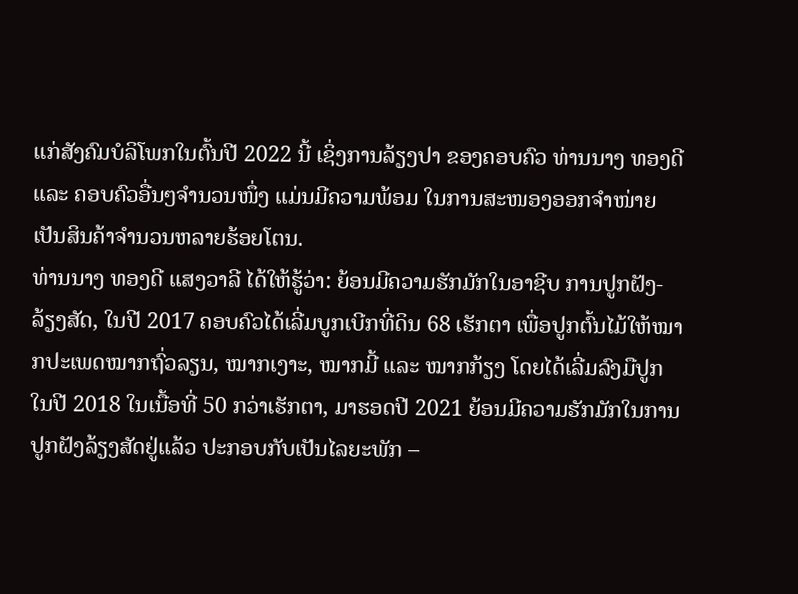ແກ່ສັງຄົມບໍລິໂພກໃນຕົ້ນປີ 2022 ນີ້ ເຊິ່ງການລ້ຽງປາ ຂອງຄອບຄົວ ທ່ານນາງ ທອງດີ ແລະ ຄອບຄົວອື່ນໆຈໍານວນໜຶ່ງ ແມ່ນມີຄວາມພ້ອມ ໃນການສະໜອງອອກຈໍາໜ່າຍເປັນສິນຄ້າຈໍານວນຫລາຍຮ້ອຍໂຕນ.
ທ່ານນາງ ທອງດີ ແສງວາລີ ໄດ້ໃຫ້ຮູ້ວ່າ: ຍ້ອນມີຄວາມຮັກມັກໃນອາຊີບ ການປູກຝັງ-ລ້ຽງສັດ, ໃນປີ 2017 ຄອບຄົວໄດ້ເລີ່ມບູກເບີກທີ່ດິນ 68 ເຮັກຕາ ເພື່ອປູກຕົ້ນໄມ້ໃຫ້ໝາກປະເພດໝາກຖົ່ວລຽນ, ໝາກເງາະ, ໝາກມີ້ ແລະ ໝາກກ້ຽງ ໂດຍໄດ້ເລີ່ມລົງມືປູກໃນປີ 2018 ໃນເນື້ອທີ່ 50 ກວ່າເຮັກຕາ, ມາຮອດປີ 2021 ຍ້ອນມີຄວາມຮັກມັກໃນການປູກຝັງລ້ຽງສັດຢູ່ແລ້ວ ປະກອບກັບເປັນໄລຍະພັກ –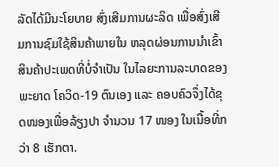ລັດໄດ້ມີນະໂຍບາຍ ສົ່ງເສີມການຜະລິດ ເພື່ອສົ່ງເສີມການຊົມໃຊ້ສິນຄ້າພາຍໃນ ຫລຸດຜ່ອນການນໍາເຂົ້າສິນຄ້າປະເພດທີ່ບໍ່ຈໍາເປັນ ໃນໄລຍະການລະບາດຂອງພະຍາດ ໂຄວິດ-19 ຕົນເອງ ແລະ ຄອບຄົວຈຶ່ງໄດ້ຂຸດໜອງເພື່ອລ້ຽງປາ ຈໍານວນ 17 ໜອງ ໃນເນື້ອທີ່ກວ່າ 8 ເຮັກຕາ.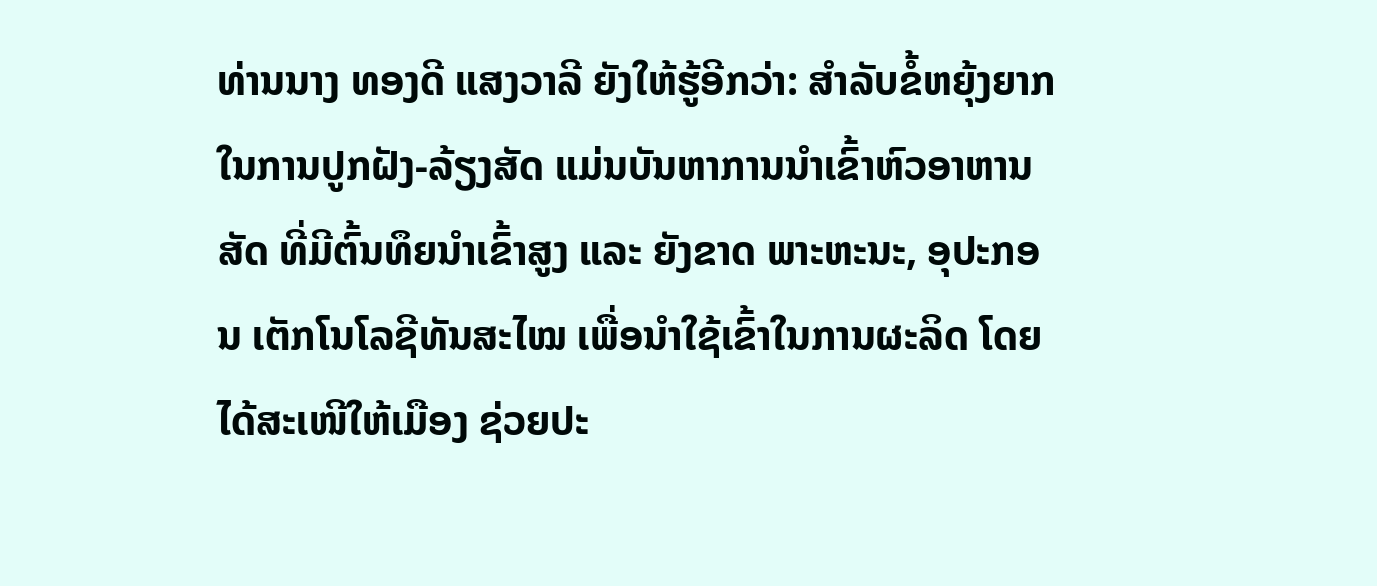ທ່ານນາງ ທອງດີ ແສງວາລີ ຍັງໃຫ້ຮູ້ອີກວ່າ: ສຳລັບຂໍ້ຫຍຸ້ງຍາກ ໃນການປູກຝັງ-ລ້ຽງສັດ ແມ່ນບັນຫາການນໍາເຂົ້າຫົວອາຫານສັດ ທີ່ມີຕົ້ນທຶຍນໍາເຂົ້າສູງ ແລະ ຍັງຂາດ ພາະຫະນະ, ອຸປະກອນ ເຕັກໂນໂລຊີທັນສະໄໝ ເພື່ອນໍາໃຊ້ເຂົ້າໃນການຜະລິດ ໂດຍໄດ້ສະເໜີໃຫ້ເມືອງ ຊ່ວຍປະ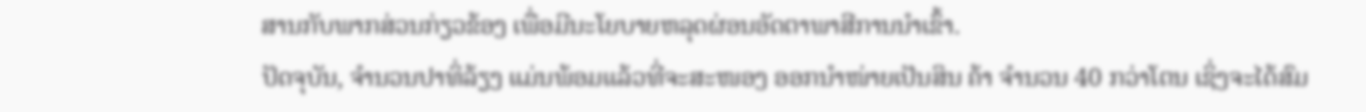ສານກັບພາກສ່ວນກ່ຽວຂ້ອງ ເພື່ອມີນະໂຍບາຍຫລຸດຜ່ອນອັດຕາພາສີການນໍາເຂົ້າ.
ປັດຈຸບັນ, ຈໍານວນປາທິ່ລ້ຽງ ແມ່ນພ້ອມແລ້ວທີ່ຈະສະໜອງ ອອກນໍາໜ່າຍເປັນສິນ ຄ້າ ຈໍານວນ 40 ກວ່າໂຕນ ເຊິ່ງຈະໄດ້ສົມ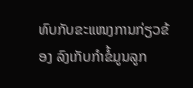ທົບກັບຂະແໜງການກ່ຽວຂ້ອງ ລົງເກັບກຳຂໍ້ມູນລູກ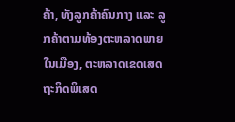ຄ້າ, ທັງລູກຄ້າຄົນກາງ ແລະ ລູກຄ້າຕາມທ້ອງຕະຫລາດພາຍໃນເມືອງ, ຕະຫລາດເຂດເສດຖະກິດພິເສດ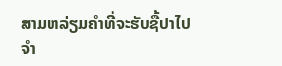ສາມຫລ່ຽມຄຳທີ່ຈະຮັບຊື້ປາໄປຈຳ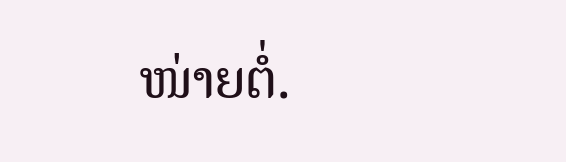ໜ່າຍຕໍ່.